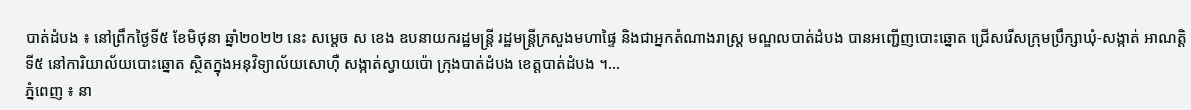បាត់ដំបង ៖ នៅព្រឹកថ្ងៃទី៥ ខែមិថុនា ឆ្នាំ២០២២ នេះ សម្តេច ស ខេង ឧបនាយករដ្ឋមន្ត្រី រដ្ឋមន្ត្រីក្រសួងមហាផ្ទៃ និងជាអ្នកតំណាងរាស្ត្រ មណ្ឌលបាត់ដំបង បានអញ្ជើញបោះឆ្នោត ជ្រើសរើសក្រុមប្រឹក្សាឃុំ-សង្កាត់ អាណត្តិទី៥ នៅការិយាល័យបោះឆ្នោត ស្ថិតក្នុងអនុវិទ្យាល័យសោហ៊ឺ សង្កាត់ស្វាយប៉ោ ក្រុងបាត់ដំបង ខេត្តបាត់ដំបង ។...
ភ្នំពេញ ៖ នា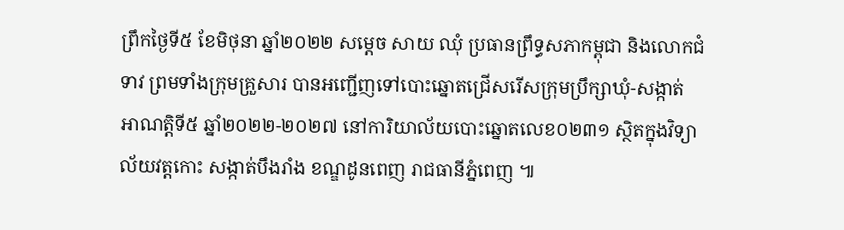ព្រឹកថ្ងៃទី៥ ខែមិថុនា ឆ្នាំ២០២២ សម្តេច សាយ ឈុំ ប្រធានព្រឹទ្ធសភាកម្ពុជា និងលោកជំទាវ ព្រមទាំងក្រុមគ្រួសារ បានអញ្ជើញទៅបោះឆ្នោតជ្រើសរើសក្រុមប្រឹក្សាឃុំ-សង្កាត់ អាណត្តិទី៥ ឆ្នាំ២០២២-២០២៧ នៅការិយាល័យបោះឆ្នោតលេខ០២៣១ ស្ថិតក្នុងវិទ្យាល័យវត្តកោះ សង្កាត់បឹងរាំង ខណ្ឌដូនពេញ រាជធានីភ្នំពេញ ៕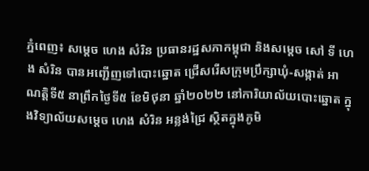ភ្នំពេញ៖ សម្តេច ហេង សំរិន ប្រធានរដ្ឋសភាកម្ពុជា និងសម្តេច សៅ ទី ហេង សំរិន បានអញ្ជើញទៅបោះឆ្នោត ជ្រើសរើសក្រុមប្រឹក្សាឃុំ-សង្កាត់ អាណត្តិទី៥ នាព្រឹកថ្ងៃទី៥ ខែមិថុនា ឆ្នាំ២០២២ នៅការិយាល័យបោះឆ្នោត ក្នុងវិទ្យាល័យសម្តេច ហេង សំរិន អន្លង់ជ្រៃ ស្ថិតក្នុងភូមិ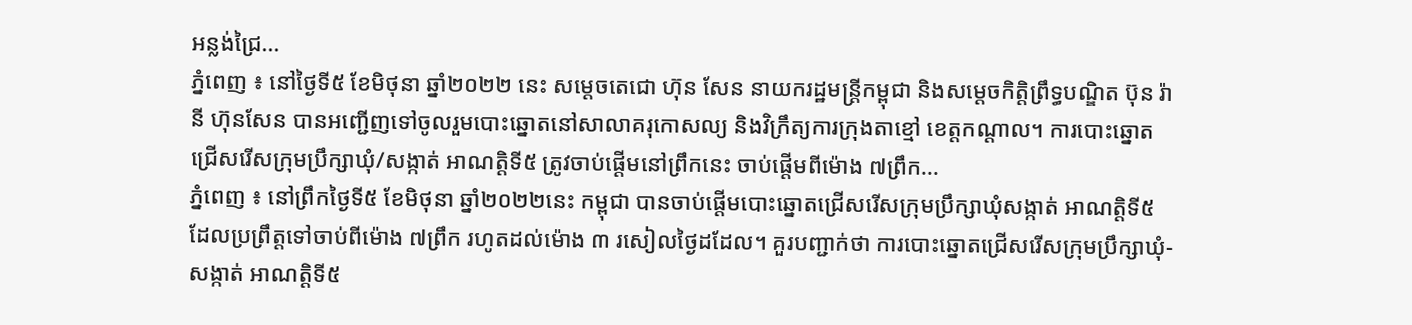អន្លង់ជ្រៃ...
ភ្នំពេញ ៖ នៅថ្ងៃទី៥ ខែមិថុនា ឆ្នាំ២០២២ នេះ សម្តេចតេជោ ហ៊ុន សែន នាយករដ្ឋមន្ត្រីកម្ពុជា និងសម្តេចកិត្តិព្រឹទ្ធបណ្ឌិត ប៊ុន រ៉ានី ហ៊ុនសែន បានអញ្ជើញទៅចូលរួមបោះឆ្នោតនៅសាលាគរុកោសល្យ និងវិក្រឹត្យការក្រុងតាខ្មៅ ខេត្តកណ្តាល។ ការបោះឆ្នោតជ្រើសរើសក្រុមប្រឹក្សាឃុំ/សង្កាត់ អាណត្តិទី៥ ត្រូវចាប់ផ្តើមនៅព្រឹកនេះ ចាប់ផ្តើមពីម៉ោង ៧ព្រឹក...
ភ្នំពេញ ៖ នៅព្រឹកថ្ងៃទី៥ ខែមិថុនា ឆ្នាំ២០២២នេះ កម្ពុជា បានចាប់ផ្ដេីមបោះឆ្នោតជ្រើសរើសក្រុមប្រឹក្សាឃុំសង្កាត់ អាណត្តិទី៥ ដែលប្រព្រឹត្តទៅចាប់ពីម៉ោង ៧ព្រឹក រហូតដល់ម៉ោង ៣ រសៀលថ្ងៃដដែល។ គួរបញ្ជាក់ថា ការបោះឆ្នោតជ្រើសរើសក្រុមប្រឹក្សាឃុំ-សង្កាត់ អាណត្តិទី៥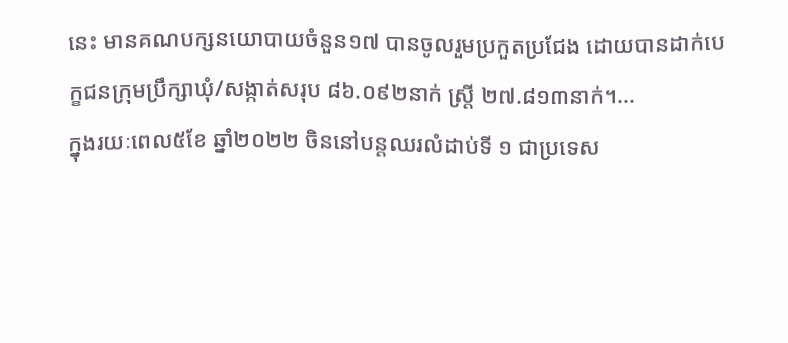នេះ មានគណបក្សនយោបាយចំនួន១៧ បានចូលរួមប្រកួតប្រជែង ដោយបានដាក់បេក្ខជនក្រុមប្រឹក្សាឃុំ/សង្កាត់សរុប ៨៦.០៩២នាក់ ស្ត្រី ២៧.៨១៣នាក់។...
ក្នុងរយៈពេល៥ខែ ឆ្នាំ២០២២ ចិននៅបន្តឈរលំដាប់ទី ១ ជាប្រទេស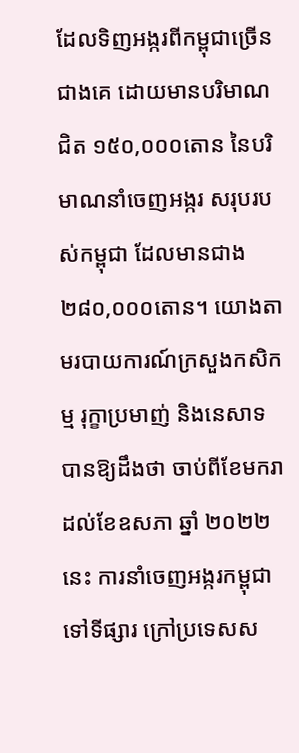ដែលទិញអង្ករពីកម្ពុជាច្រើនជាងគេ ដោយមានបរិមាណជិត ១៥០,០០០តោន នៃបរិមាណនាំចេញអង្ករ សរុបរបស់កម្ពុជា ដែលមានជាង ២៨០,០០០តោន។ យោងតាមរបាយការណ៍ក្រសួងកសិកម្ម រុក្ខាប្រមាញ់ និងនេសាទ បានឱ្យដឹងថា ចាប់ពីខែមករា ដល់ខែឧសភា ឆ្នាំ ២០២២នេះ ការនាំចេញអង្ករកម្ពុជាទៅទីផ្សារ ក្រៅប្រទេសស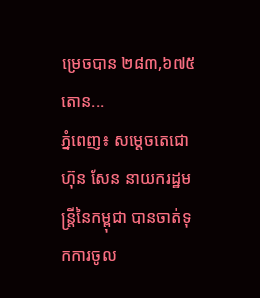ម្រេចបាន ២៨៣,៦៧៥តោន...
ភ្នំពេញ៖ សម្ដេចតេជោ ហ៊ុន សែន នាយករដ្ឋមន្រ្តីនៃកម្ពុជា បានចាត់ទុកការចូល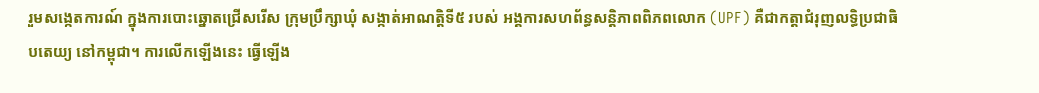រួមសង្កេតការណ៍ ក្នុងការបោះឆ្នោតជ្រើសរើស ក្រុមប្រឹក្សាឃុំ សង្កាត់អាណត្តិទី៥ របស់ អង្គការសហព័ន្ធសន្តិភាពពិភពលោក (UPF) គឺជាកត្តាជំរុញលទ្ធិប្រជាធិបតេយ្យ នៅកម្ពុជា។ ការលើកឡើងនេះ ធ្វើឡើង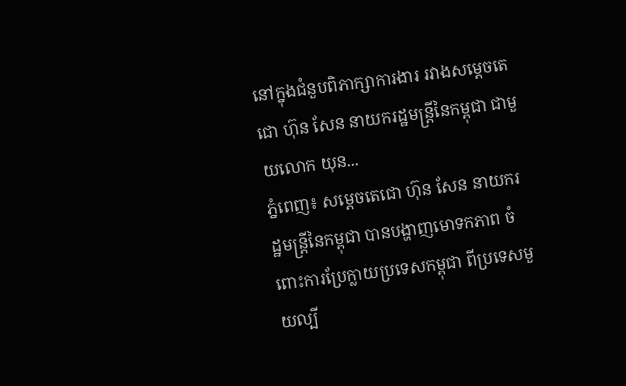នៅក្នុងជំនួបពិភាក្សាការងារ រវាងសម្ដេចតេជោ ហ៊ុន សែន នាយករដ្ឋមន្រ្តីនៃកម្ពុជា ជាមួយលោក យុន...
ភ្នំពេញ៖ សម្ដេចតេជោ ហ៊ុន សែន នាយករដ្ឋមន្រ្តីនៃកម្ពុជា បានបង្ហាញមោទកភាព ចំពោះការប្រែក្លាយប្រទេសកម្ពុជា ពីប្រទេសមួយល្បី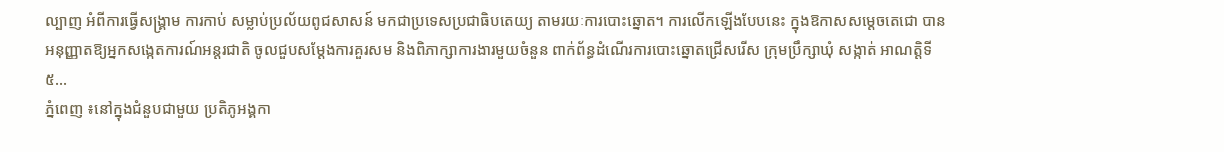ល្បាញ អំពីការធ្វើសង្គ្រាម ការកាប់ សម្លាប់ប្រល័យពូជសាសន៍ មកជាប្រទេសប្រជាធិបតេយ្យ តាមរយៈការបោះឆ្នោត។ ការលើកឡើងបែបនេះ ក្នុងឱកាសសម្តេចតេជោ បានអនុញ្ញាតឱ្យអ្នកសង្កេតការណ៍អន្តរជាតិ ចូលជួបសម្តែងការគួរសម និងពិភាក្សាការងារមួយចំនួន ពាក់ព័ន្ធដំណើរការបោះឆ្នោតជ្រើសរើស ក្រុមប្រឹក្សាឃុំ សង្កាត់ អាណត្តិទី៥...
ភ្នំពេញ ៖នៅក្នុងជំនួបជាមួយ ប្រតិភូអង្គកា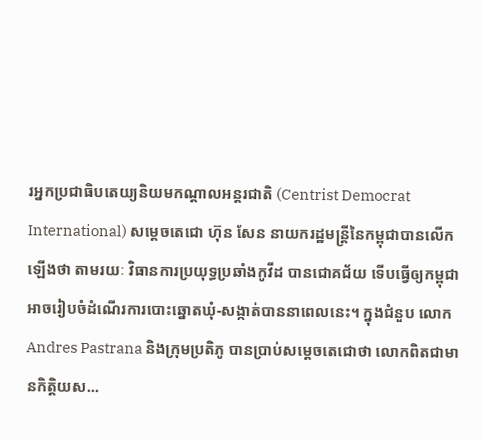រអ្នកប្រជាធិបតេយ្យនិយមកណ្តាលអន្តរជាតិ (Centrist Democrat International) សម្ដេចតេជោ ហ៊ុន សែន នាយករដ្ឋមន្រ្តីនៃកម្ពុជាបានលើកឡើងថា តាមរយៈ វិធានការប្រយុទ្ធប្រឆាំងកូវីដ បានជោគជ័យ ទើបធ្វើឲ្យកម្ពុជា អាចរៀបចំដំណើរការបោះឆ្នោតឃុំ-សង្កាត់បាននាពេលនេះ។ ក្នុងជំនួប លោក Andres Pastrana និងក្រុមប្រតិភូ បានប្រាប់សម្ដេចតេជោថា លោកពិតជាមានកិត្តិយស...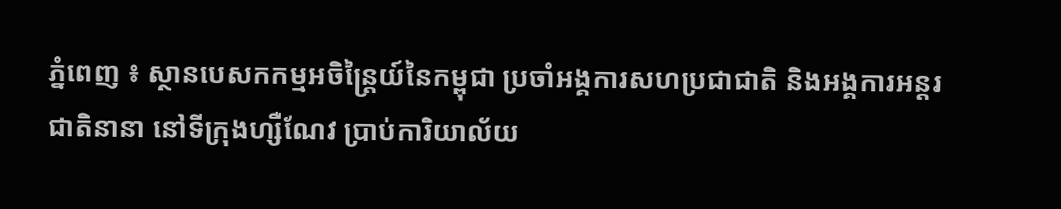ភ្នំពេញ ៖ ស្ថានបេសកកម្មអចិន្ត្រៃយ៍នៃកម្ពុជា ប្រចាំអង្គការសហប្រជាជាតិ និងអង្គការអន្តរជាតិនានា នៅទីក្រុងហ្សឺណែវ ប្រាប់ការិយាល័យ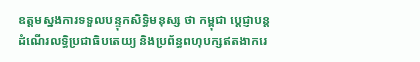ឧត្ដមស្នងការទទួលបន្ទុកសិទ្ធិមនុស្ស ថា កម្ពុជា បេ្ដជ្ញាបន្តដំណើរលទ្ធិប្រជាធិបតេយ្យ និងប្រព័ន្ធពហុបក្សឥតងាករេ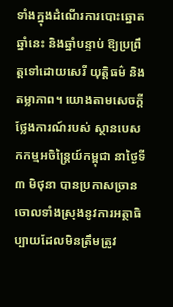ទាំងក្នុងដំណើរការបោះឆ្នោតឆ្នាំនេះ និងឆ្នាំបន្ទាប់ ឱ្យប្រព្រឹត្តទៅដោយសេរី យុត្តិធម៌ និងតម្លាភាព។ យោងតាមសេចក្ដីថ្លែងការណ៍របស់ ស្ថានបេសកកម្មអចិន្ត្រៃយ៍កម្ពុជា នាថ្ងៃទី៣ មិថុនា បានប្រកាសច្រានចោលទាំងស្រុងនូវការអត្ថាធិប្បាយដែលមិនត្រឹមត្រូវ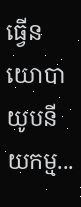ធ្វើនយោបាយូបនីយកម្ម...